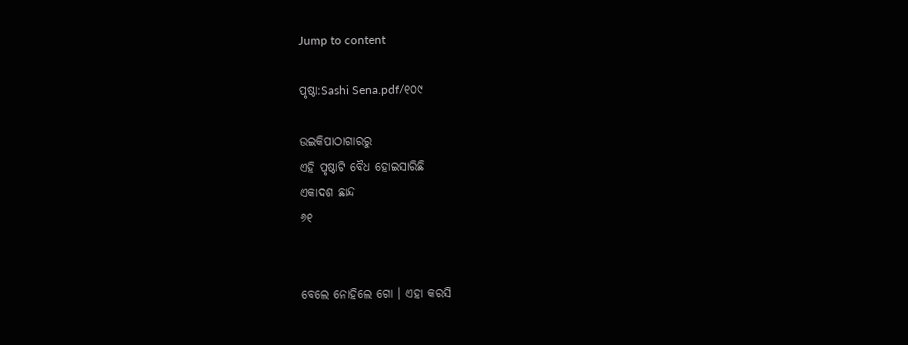Jump to content

ପୃଷ୍ଠା:Sashi Sena.pdf/୧୦୯

ଉଇକିପାଠାଗାର‌ରୁ
ଏହି ପୃଷ୍ଠାଟି ବୈଧ ହୋଇସାରିଛି
ଏକାଦଶ ଛାନ୍ଦ
୬୧


ବେଲେ ନୋହିଲେ ଗୋ । ଏହା କରସି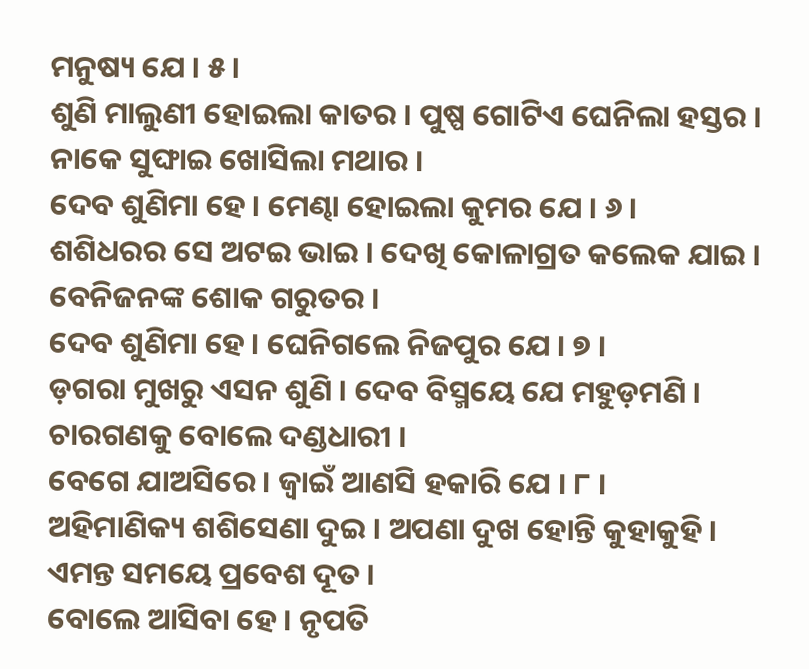ମନୁଷ୍ୟ ଯେ । ୫ ।
ଶୁଣି ମାଲୁଣୀ ହୋଇଲା କାତର । ପୁଷ୍ପ ଗୋଟିଏ ଘେନିଲା ହସ୍ତର ।
ନାକେ ସୁଙ୍ଘାଇ ଖୋସିଲା ମଥାର ।
ଦେବ ଶୁଣିମା ହେ । ମେଣ୍ଢା ହୋଇଲା କୁମର ଯେ । ୬ ।
ଶଶିଧରର ସେ ଅଟଇ ଭାଇ । ଦେଖି କୋଳାଗ୍ରତ କଲେକ ଯାଇ ।
ବେନିଜନଙ୍କ ଶୋକ ଗରୁତର ।
ଦେବ ଶୁଣିମା ହେ । ଘେନିଗଲେ ନିଜପୁର ଯେ । ୭ ।
ଡ଼ଗରା ମୁଖରୁ ଏସନ ଶୁଣି । ଦେବ ବିସ୍ମୟେ ଯେ ମହୁଡ଼ମଣି ।
ଚାରଗଣକୁ ବୋଲେ ଦଣ୍ଡଧାରୀ ।
ବେଗେ ଯାଅସିରେ । ଜ୍ୱାଇଁ ଆଣସି ହକାରି ଯେ । ୮ ।
ଅହିମାଣିକ୍ୟ ଶଶିସେଣା ଦୁଇ । ଅପଣା ଦୁଖ ହୋନ୍ତି କୁହାକୁହି ।
ଏମନ୍ତ ସମୟେ ପ୍ରବେଶ ଦୂତ ।
ବୋଲେ ଆସିବା ହେ । ନୃପତି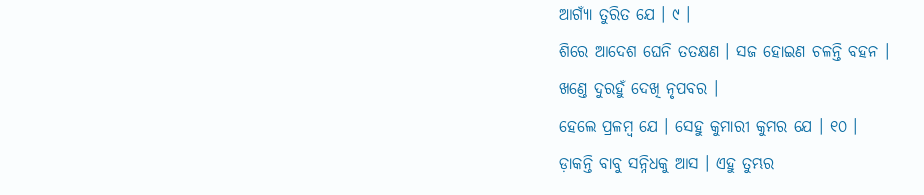ଆଗ୍ୟାଁ ତୁରିତ ଯେ । ୯ ।
ଶିରେ ଆଦେଶ ଘେନି ତ‌ତକ୍ଷଣ । ସଜ ହୋଇଣ ଚଳନ୍ତି ବହନ ।
ଖଣ୍ତେ ଦୁରହୁଁ ଦେଖି ନୃପବର ।
ହେଲେ ପ୍ରଳମ୍ବ ଯେ । ସେହୁ କୁମାରୀ କୁମର ଯେ । ୧୦ ।
ଡ଼ାକନ୍ତି ବାବୁ ସନ୍ନିଧକୁ ଆସ । ଏହୁ ତୁମ୍ଭର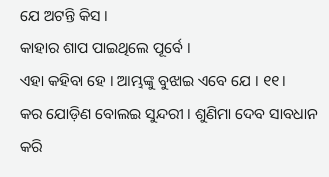ଯେ ଅଟନ୍ତି କିସ ।
କାହାର ଶାପ ପାଇଥିଲେ ପୂର୍ବେ ।
ଏହା କ‌ହିବା ହେ । ଆମ୍ଭଙ୍କୁ ବୁଝାଇ ଏବେ ଯେ । ୧୧।
କର ଯୋଡ଼ିଣ ବୋଲଇ ସୁନ୍ଦରୀ । ଶୁଣିମା ଦେବ ସାବଧାନ କରି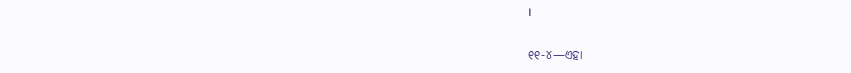।


୧୧-୪—ଏହା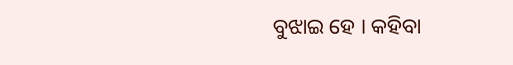ବୁଝାଇ ହେ । କହିବା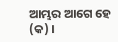ଆମ୍ଭର ଆଗେ ହେ (କ) ।